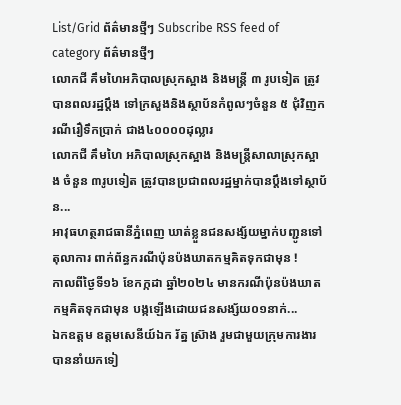List/Grid ព័ត៌មានថ្មីៗ Subscribe RSS feed of category ព័ត៌មានថ្មីៗ
លោកជី គឹមហៃអភិបាលស្រុកស្អាង និងមន្ត្រី ៣ រូបទៀត ត្រូវបានពលរដ្ឋប្ដឹង ទៅក្រសួងនិងស្ថាប័នកំពូលៗចំនួន ៥ ជុំវិញករណីរឿទឹកប្រាក់ ជាង៤០០០០ដុល្លារ
លោកជី គឹមហៃ អភិបាលស្រុកស្អាង និងមន្ត្រីសាលាស្រុកស្អាង ចំនួន ៣រូបទៀត ត្រូវបានប្រជាពលរដ្ឋម្នាក់បានប្ដឹងទៅស្ថាប័ន...
អាវុធហត្ថរាជធានីភ្នំពេញ ឃាត់ខ្លួនជនសង្ស័យម្នាក់បញ្ជូនទៅតុលាការ ពាក់ព័ន្ធករណីប៉ុនប៉ងឃាតកម្មគិតទុកជាមុន !
កាលពីថ្ងៃទី១៦ ខែកក្កដា ឆ្នាំ២០២៤ មានករណីប៉ុនប៉ងឃាតកម្មគិតទុកជាមុន បង្កឡើងដោយជនសង្ស័យ០១នាក់...
ឯកឧត្តម ឧត្តមសេនីយ៍ឯក រ័ត្ន ស្រ៊ាង រួមជាមួយក្រុមការងារ បាននាំយកទៀ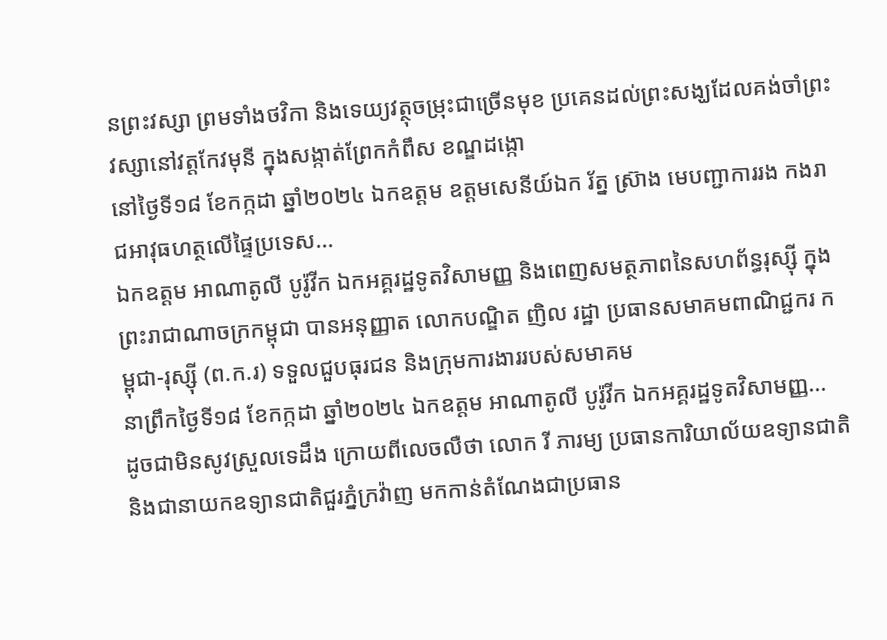នព្រះវស្សា ព្រមទាំងថវិកា និងទេយ្យវត្ថុចម្រុះជាច្រើនមុខ ប្រគេនដល់ព្រះសង្ឃដែលគង់ចាំព្រះវស្សានៅវត្តកែវមុនី ក្នុងសង្កាត់ព្រែកកំពឹស ខណ្ឌដង្កោ
នៅថ្ងៃទី១៨ ខែកក្កដា ឆ្នាំ២០២៤ ឯកឧត្តម ឧត្តមសេនីយ៍ឯក រ័ត្ន ស្រ៊ាង មេបញ្ជាការរង កងរាជអាវុធហត្ថលើផ្ទៃប្រទេស...
ឯកឧត្តម អាណាតូលី បូរ៉ូវីក ឯកអគ្គរដ្ឋទូតវិសាមញ្ញ និងពេញសមត្ថភាពនៃសហព័ន្ធរុស្ស៊ី ក្នុងព្រះរាជាណាចក្រកម្ពុជា បានអនុញ្ញាត លោកបណ្ឌិត ញិល រដ្ឋា ប្រធានសមាគមពាណិជ្ជករ កម្ពុជា-រុស្ស៊ី (ព.ក.រ) ទទួលជួបធុរជន និងក្រុមការងាររបស់សមាគម
នាព្រឹកថ្ងៃទី១៨ ខែកក្កដា ឆ្នាំ២០២៤ ឯកឧត្តម អាណាតូលី បូរ៉ូវីក ឯកអគ្គរដ្ឋទូតវិសាមញ្ញ...
ដូចជាមិនសូវស្រួលទេដឹង ក្រោយពីលេចលឺថា លោក រី ភារម្យ ប្រធានការិយាល័យឧទ្យានជាតិ និងជានាយកឧទ្យានជាតិជួរភ្នំក្រវ៉ាញ មកកាន់តំណែងជាប្រធាន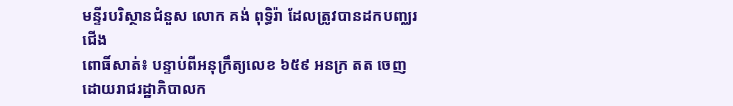មន្ទីរបរិស្ថានជំនួស លោក គង់ ពុទ្ធិរ៉ា ដែលត្រូវបានដកបញ្ឈរជើង
ពោធិ៍សាត់៖ បន្ទាប់ពីអនុក្រឹត្យលេខ ៦៥៩ អនក្រ តត ចេញដោយរាជរដ្ឋាភិបាលក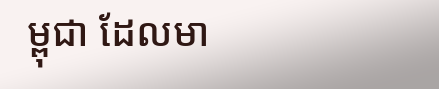ម្ពុជា ដែលមា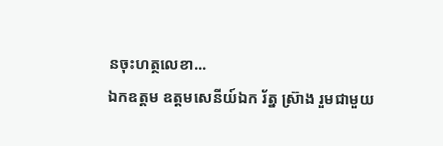នចុះហត្ថលេខា...
ឯកឧត្តម ឧត្តមសេនីយ៍ឯក រ័ត្ន ស្រ៊ាង រួមជាមួយ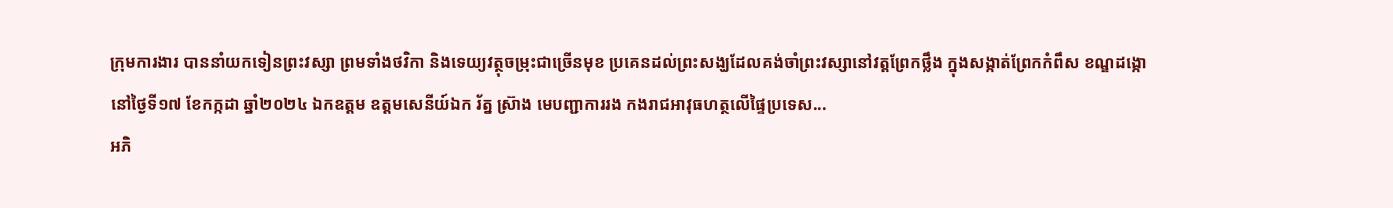ក្រុមការងារ បាននាំយកទៀនព្រះវស្សា ព្រមទាំងថវិកា និងទេយ្យវត្ថុចម្រុះជាច្រើនមុខ ប្រគេនដល់ព្រះសង្ឃដែលគង់ចាំព្រះវស្សានៅវត្តព្រែកថ្លឹង ក្នុងសង្កាត់ព្រែកកំពឹស ខណ្ឌដង្កោ
នៅថ្ងៃទី១៧ ខែកក្កដា ឆ្នាំ២០២៤ ឯកឧត្តម ឧត្តមសេនីយ៍ឯក រ័ត្ន ស្រ៊ាង មេបញ្ជាការរង កងរាជអាវុធហត្ថលើផ្ទៃប្រទេស...
អភិ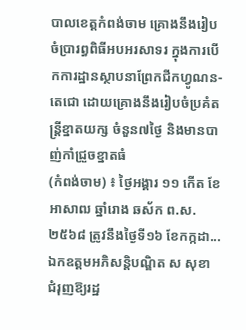បាលខេត្តកំពង់ចាម គ្រោងនឹងរៀបចំប្រារព្ធពិធីអបអរសាទរ ក្នុងការបើកការដ្ឋានស្ថាបនាព្រែកជីកហ្វូណន-តេជោ ដោយគ្រោងនឹងរៀបចំប្រគំតន្ត្រីខ្នាតយក្ស ចំនួន៧ថ្ងៃ និងមានបាញ់កាំជ្រួចខ្នាតធំ
(កំពង់ចាម) ៖ ថ្ងៃអង្គារ ១១ កើត ខែអាសាឍ ឆ្នាំរោង ឆស័ក ព.ស.២៥៦៨ ត្រូវនឹងថ្ងៃទី១៦ ខែកក្កដា...
ឯកឧត្តមអភិសន្តិបណ្ឌិត ស សុខា ជំរុញឱ្យរដ្ឋ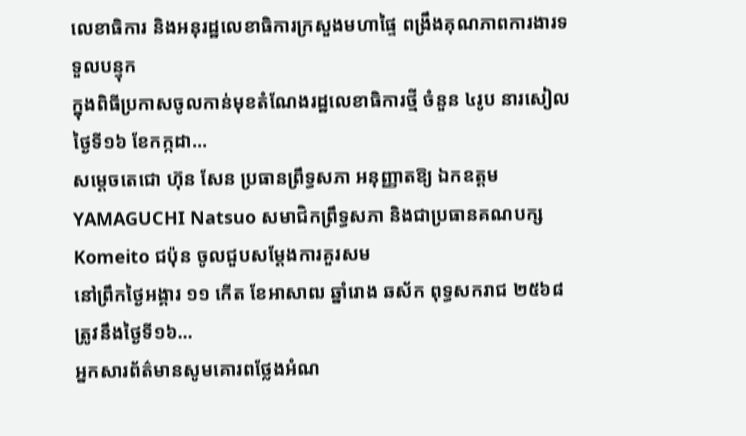លេខាធិការ និងអនុរដ្ឋលេខាធិការក្រសួងមហាផ្ទៃ ពង្រឹងគុណភាពការងារទទួលបន្ទុក
ក្នុងពិធីប្រកាសចូលកាន់មុខតំណែងរដ្ឋលេខាធិការថ្មី ចំនួន ៤រូប នារសៀលថ្ងៃទី១៦ ខែកក្កដា...
សម្ដេចតេជោ ហ៊ុន សែន ប្រធានព្រឹទ្ធសភា អនុញ្ញាតឱ្យ ឯកឧត្តម YAMAGUCHI Natsuo សមាជិកព្រឹទ្ធសភា និងជាប្រធានគណបក្ស Komeito ជប៉ុន ចូលជួបសម្ដែងការគួរសម
នៅព្រឹកថ្ងៃអង្គារ ១១ កើត ខែអាសាឍ ឆ្នាំរោង ឆស័ក ពុទ្ធសករាជ ២៥៦៨ ត្រូវនឹងថ្ងៃទី១៦...
អ្នកសារព័ត៌មានសូមគោរពថ្លែងអំណ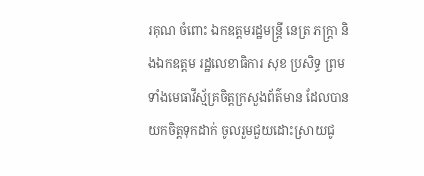រគុណ ចំពោះ ឯកឧត្ដមរដ្ឋមន្រ្តី នេត្រ ភក្ត្រា និងឯកឧត្តម រដ្ឋលេខាធិការ សុខ ប្រសិទ្ធ ព្រមទាំងមេធាវីស្ម័គ្រចិត្តក្រសួងព័ត៌មាន ដែលបានយកចិត្តទុកដាក់ ចូលរួមជួយដោះស្រាយជូ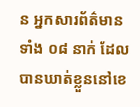ន អ្នកសារព័ត៌មាន ទាំង ០៨ នាក់ ដែលបានឃាត់ខ្លួននៅខេ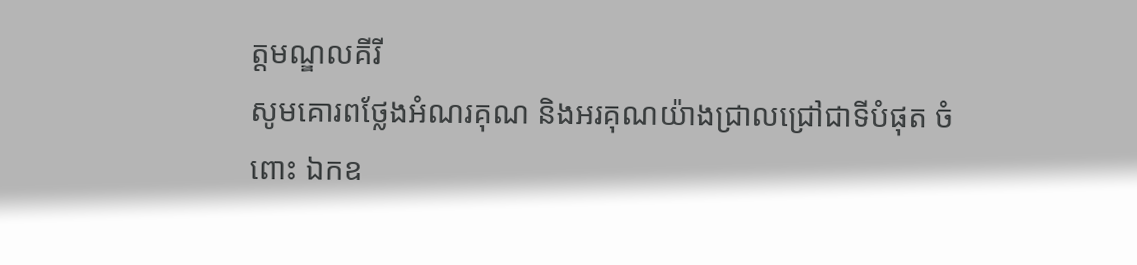ត្តមណ្ឌលគីរី
សូមគោរពថ្លែងអំណរគុណ និងអរគុណយ៉ាងជ្រាលជ្រៅជាទីបំផុត ចំពោះ ឯកឧ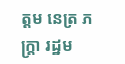ត្ដម នេត្រ ភក្ត្រា រដ្ឋម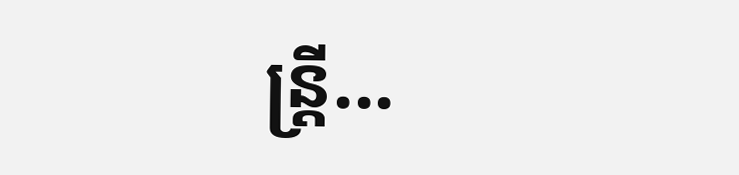ន្ត្រី...